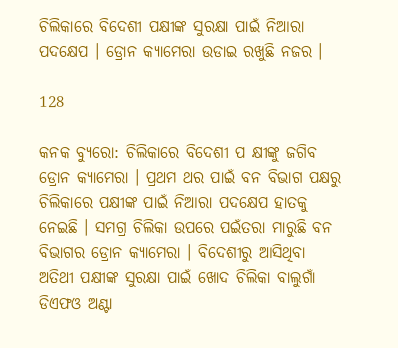ଚିଲିକାରେ ବିଦେଶୀ ପକ୍ଷୀଙ୍କ ସୁରକ୍ଷା ପାଇଁ ନିଆରା ପଦକ୍ଷେପ । ଡ୍ରୋନ କ୍ୟାମେରା ଉଡାଇ ରଖୁଛି ନଜର ।

128

କନକ ବ୍ୟୁରୋ: ଚିଲିକାରେ ବିଦେଶୀ ପ କ୍ଷୀଙ୍କୁ ଜଗିବ ଡ୍ରୋନ କ୍ୟାମେରା । ପ୍ରଥମ ଥର ପାଇଁ ବନ ବିଭାଗ ପକ୍ଷରୁ ଚିଲିକାରେ ପକ୍ଷୀଙ୍କ ପାଇଁ ନିଆରା ପଦକ୍ଷେପ ହାତକୁ ନେଇଛି । ସମଗ୍ର ଚିଲିକା ଉପରେ ପଇଁତରା ମାରୁଛି ବନ ବିଭାଗର ଡ୍ରୋନ କ୍ୟାମେରା । ବିଦେଶୀରୁ ଆସିଥିବା ଅତିଥୀ ପକ୍ଷୀଙ୍କ ସୁରକ୍ଷା ପାଇଁ ଖୋଦ ଚିଲିକା ବାଲୁଗାଁ ଡିଏଫଓ ଅଣ୍ଟା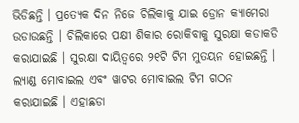ଭିଡିଛନ୍ତି । ପ୍ରତ୍ୟେକ ଦିନ ନିଜେ ଚିଲିକାକୁ ଯାଇ ଡ୍ରୋନ କ୍ୟାମେରା ଉଡାଉଛନ୍ତି । ଚିଲିକାରେ ପକ୍ଷୀ ଶିକାର ରୋକିବାକୁ ସୁରକ୍ଷା କଡାକଡି କରାଯାଇଛି । ସୁରକ୍ଷା ଦାୟିତ୍ୱରେ ୨୧ଟି ଟିମ ମୁତୟନ ହୋଇଛନ୍ତି । ଲ୍ୟାଣ୍ଡ ମୋବାଇଲ ଏବଂ ୱାଟର ମୋବାଇଲ ଟିମ ଗଠନ କରାଯାଇଛି । ଏହାଛଡା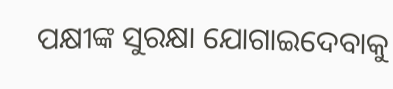ପକ୍ଷୀଙ୍କ ସୁରକ୍ଷା ଯୋଗାଇଦେବାକୁ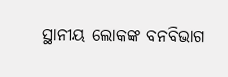ସ୍ଥାନୀୟ ଲୋକଙ୍କ ବନବିଭାଗ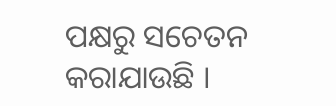ପକ୍ଷରୁ ସଚେତନ କରାଯାଉଛି ।